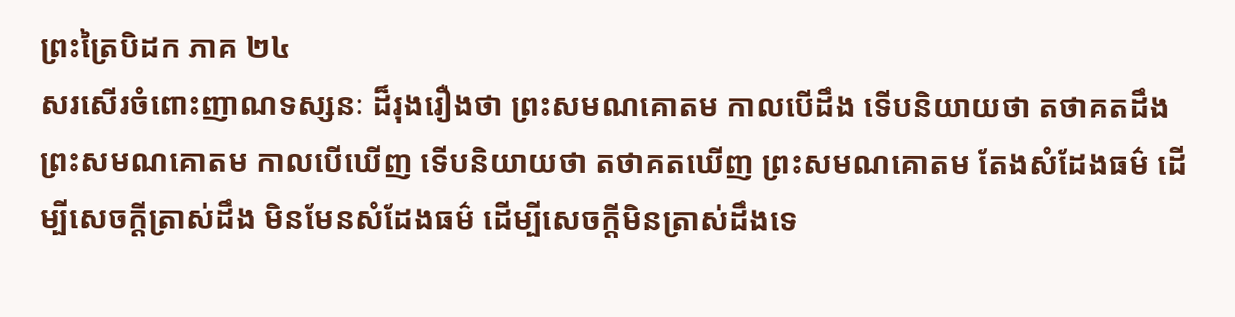ព្រះត្រៃបិដក ភាគ ២៤
សរសើរចំពោះញាណទស្សនៈ ដ៏រុងរឿងថា ព្រះសមណគោតម កាលបើដឹង ទើបនិយាយថា តថាគតដឹង ព្រះសមណគោតម កាលបើឃើញ ទើបនិយាយថា តថាគតឃើញ ព្រះសមណគោតម តែងសំដែងធម៌ ដើម្បីសេចក្តីត្រាស់ដឹង មិនមែនសំដែងធម៌ ដើម្បីសេចក្តីមិនត្រាស់ដឹងទេ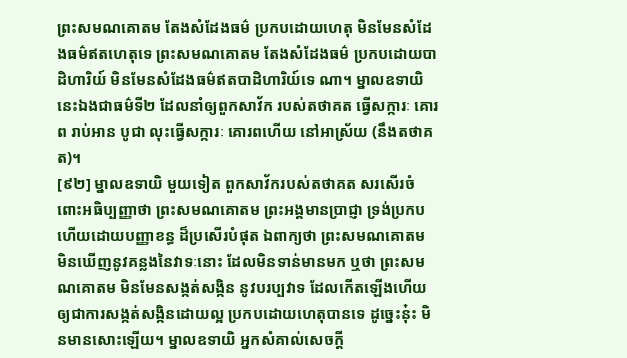ព្រះសមណគោតម តែងសំដែងធម៌ ប្រកបដោយហេតុ មិនមែនសំដែងធម៌ឥតហេតុទេ ព្រះសមណគោតម តែងសំដែងធម៌ ប្រកបដោយបាដិហារិយ៍ មិនមែនសំដែងធម៌ឥតបាដិហារិយ៍ទេ ណា។ ម្នាលឧទាយិ នេះឯងជាធម៌ទី២ ដែលនាំឲ្យពួកសាវ័ក របស់តថាគត ធ្វើសក្ការៈ គោរព រាប់អាន បូជា លុះធ្វើសក្ការៈ គោរពហើយ នៅអាស្រ័យ (នឹងតថាគត)។
[៩២] ម្នាលឧទាយិ មួយទៀត ពួកសាវ័ករបស់តថាគត សរសើរចំពោះអធិប្បញ្ញាថា ព្រះសមណគោតម ព្រះអង្គមានប្រាជ្ញា ទ្រង់ប្រកបហើយដោយបញ្ញាខន្ធ ដ៏ប្រសើរបំផុត ឯពាក្យថា ព្រះសមណគោតម មិនឃើញនូវគន្លងនៃវាទៈនោះ ដែលមិនទាន់មានមក ឬថា ព្រះសមណគោតម មិនមែនសង្កត់សង្កិន នូវបរប្បវាទ ដែលកើតឡើងហើយ ឲ្យជាការសង្កត់សង្កិនដោយល្អ ប្រកបដោយហេតុបានទេ ដូច្នេះនុ៎ះ មិនមានសោះឡើយ។ ម្នាលឧទាយិ អ្នកសំគាល់សេចក្តី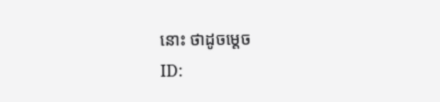នោះ ថាដូចម្តេច
ID: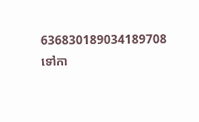636830189034189708
ទៅកា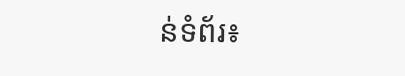ន់ទំព័រ៖